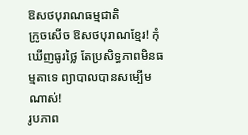ឱសថបុរាណធម្មជាតិ
ក្រូចសើច ឱសថបុរាណខ្មែរ! កុំឃើញធូរថ្លៃ តែប្រសិទ្ធភាពមិនធម្មតាទេ ព្យាបាលបានសម្បើមណាស់!
រូបភាព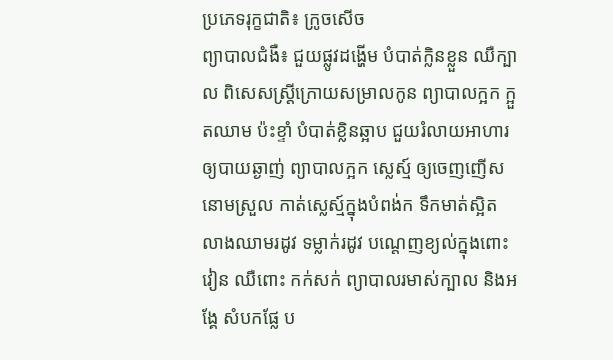ប្រភេទរុក្ខជាតិ៖ ក្រូចសើច
ព្យាបាលជំងឺ៖ ជួយផ្លូវដង្ហើម បំបាត់ក្លិនខ្លួន ឈឺក្បាល ពិសេសស្រ្តីក្រោយសម្រាលកូន ព្យាបាលក្អក ក្អួតឈាម ប៉ះខ្ទាំ បំបាត់ខ្លិនឆ្អាប ជួយរំលាយអាហារ ឲ្យបាយឆ្ងាញ់ ព្យាបាលក្អក ស្លេស្ម៍ ឲ្យចេញញើស នោមស្រួល កាត់ស្លេស្ម៍ក្នុងបំពង់ក ទឹកមាត់ស្អិត លាងឈាមរដូវ ទម្លាក់រដូវ បណ្តេញខ្យល់ក្នុងពោះវៀន ឈឺពោះ កក់សក់ ព្យាបាលរមាស់ក្បាល និងអង្គែ សំបកផ្លែ ប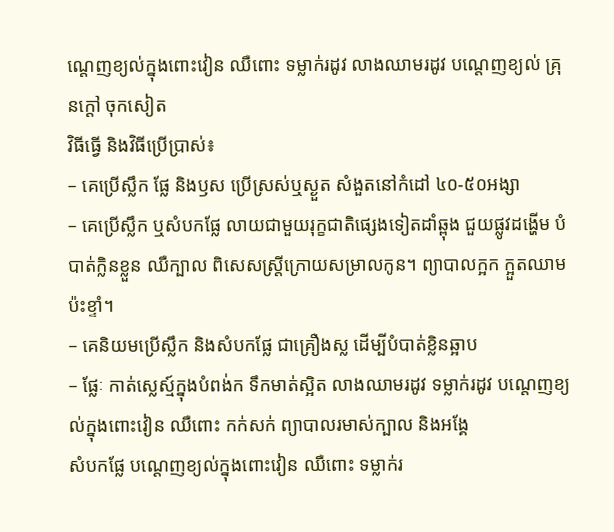ណ្តេញខ្យល់ក្នុងពោះវៀន ឈឺពោះ ទម្លាក់រដូវ លាងឈាមរដូវ បណ្តេញខ្យល់ គ្រុនក្តៅ ចុកសៀត
វិធីធ្វើ និងវិធីប្រើប្រាស់៖
– គេប្រើស្លឹក ផ្លែ និងឫស ប្រើស្រស់ឬស្ងួត សំងួតនៅកំដៅ ៤០-៥០អង្សា
– គេប្រើស្លឹក ឬសំបកផ្លែ លាយជាមួយរុក្ខជាតិផ្សេងទៀតដាំឆ្ពុង ជួយផ្លូវដង្ហើម បំបាត់ក្លិនខ្លួន ឈឺក្បាល ពិសេសស្រ្តីក្រោយសម្រាលកូន។ ព្យាបាលក្អក ក្អួតឈាម ប៉ះខ្ទាំ។
– គេនិយមប្រើស្លឹក និងសំបកផ្លែ ជាគ្រឿងស្ល ដើម្បីបំបាត់ខ្លិនឆ្អាប
– ផ្លែៈ កាត់ស្លេស្ម៍ក្នុងបំពង់ក ទឹកមាត់ស្អិត លាងឈាមរដូវ ទម្លាក់រដូវ បណ្តេញខ្យល់ក្នុងពោះវៀន ឈឺពោះ កក់សក់ ព្យាបាលរមាស់ក្បាល និងអង្គែ
សំបកផ្លែ បណ្តេញខ្យល់ក្នុងពោះវៀន ឈឺពោះ ទម្លាក់រ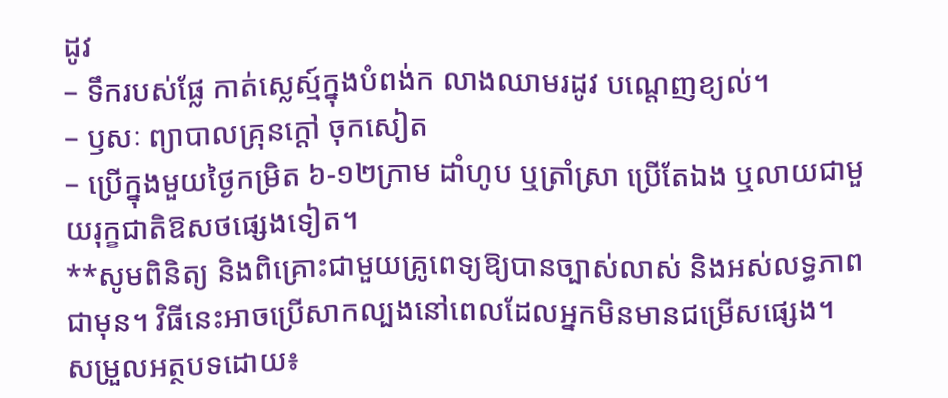ដូវ
– ទឹករបស់ផ្លែ កាត់ស្លេស្ម៍ក្នុងបំពង់ក លាងឈាមរដូវ បណ្តេញខ្យល់។
– ឫសៈ ព្យាបាលគ្រុនក្តៅ ចុកសៀត
– ប្រើក្នុងមួយថ្ងៃកម្រិត ៦-១២ក្រាម ដាំហូប ឬត្រាំស្រា ប្រើតែឯង ឬលាយជាមួយរុក្ខជាតិឱសថផ្សេងទៀត។
**សូមពិនិត្យ និងពិគ្រោះជាមួយគ្រូពេទ្យឱ្យបានច្បាស់លាស់ និងអស់លទ្ធភាពជាមុន។ វិធីនេះអាចប្រើសាកល្បងនៅពេលដែលអ្នកមិនមានជម្រើសផ្សេង។
សម្រួលអត្ថបទដោយ៖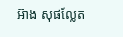អ៊ាង សុផល្លែត